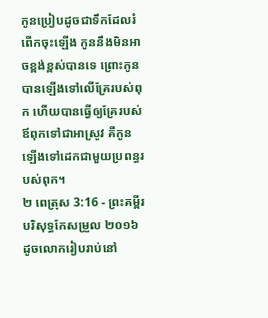កូនប្រៀបដូចជាទឹកដែលរំពើកចុះឡើង កូននឹងមិនអាចខ្ពង់ខ្ពស់បានទេ ព្រោះកូនបានឡើងទៅលើគ្រែរបស់ពុក ហើយបានធ្វើឲ្យគ្រែរបស់ឪពុកទៅជាអាស្រូវ គឺកូន ឡើងទៅដេកជាមួយប្រពន្ធរបស់ពុក។
២ ពេត្រុស 3:16 - ព្រះគម្ពីរបរិសុទ្ធកែសម្រួល ២០១៦ ដូចលោករៀបរាប់នៅ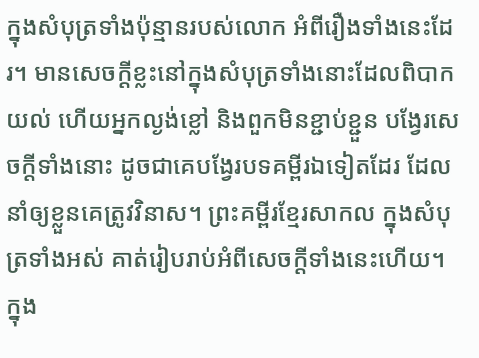ក្នុងសំបុត្រទាំងប៉ុន្មានរបស់លោក អំពីរឿងទាំងនេះដែរ។ មានសេចក្ដីខ្លះនៅក្នុងសំបុត្រទាំងនោះដែលពិបាកយល់ ហើយអ្នកល្ងង់ខ្លៅ និងពួកមិនខ្ជាប់ខ្ជួន បង្វែរសេចក្ដីទាំងនោះ ដូចជាគេបង្វែរបទគម្ពីរឯទៀតដែរ ដែលនាំឲ្យខ្លួនគេត្រូវវិនាស។ ព្រះគម្ពីរខ្មែរសាកល ក្នុងសំបុត្រទាំងអស់ គាត់រៀបរាប់អំពីសេចក្ដីទាំងនេះហើយ។ ក្នុង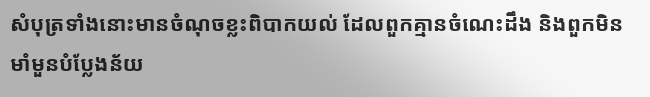សំបុត្រទាំងនោះមានចំណុចខ្លះពិបាកយល់ ដែលពួកគ្មានចំណេះដឹង និងពួកមិនមាំមួនបំប្លែងន័យ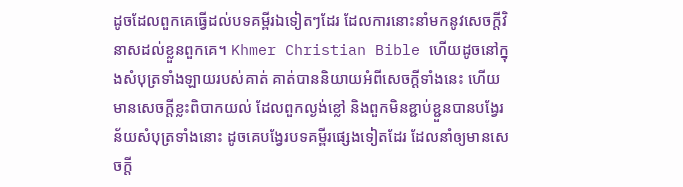ដូចដែលពួកគេធ្វើដល់បទគម្ពីរឯទៀតៗដែរ ដែលការនោះនាំមកនូវសេចក្ដីវិនាសដល់ខ្លួនពួកគេ។ Khmer Christian Bible ហើយដូចនៅក្នុងសំបុត្រទាំងឡាយរបស់គាត់ គាត់បាននិយាយអំពីសេចក្ដីទាំងនេះ ហើយមានសេចក្ដីខ្លះពិបាកយល់ ដែលពួកល្ងង់ខ្លៅ និងពួកមិនខ្ជាប់ខ្ជួនបានបង្វែរន័យសំបុត្រទាំងនោះ ដូចគេបង្វែរបទគម្ពីរផ្សេងទៀតដែរ ដែលនាំឲ្យមានសេចក្ដី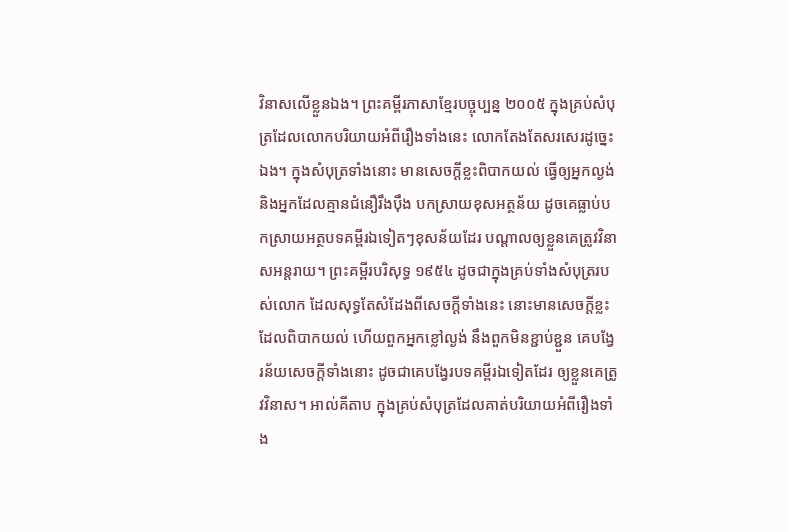វិនាសលើខ្លួនឯង។ ព្រះគម្ពីរភាសាខ្មែរបច្ចុប្បន្ន ២០០៥ ក្នុងគ្រប់សំបុត្រដែលលោកបរិយាយអំពីរឿងទាំងនេះ លោកតែងតែសរសេរដូច្នេះឯង។ ក្នុងសំបុត្រទាំងនោះ មានសេចក្ដីខ្លះពិបាកយល់ ធ្វើឲ្យអ្នកល្ងង់ និងអ្នកដែលគ្មានជំនឿរឹងប៉ឹង បកស្រាយខុសអត្ថន័យ ដូចគេធ្លាប់បកស្រាយអត្ថបទគម្ពីរឯទៀតៗខុសន័យដែរ បណ្ដាលឲ្យខ្លួនគេត្រូវវិនាសអន្តរាយ។ ព្រះគម្ពីរបរិសុទ្ធ ១៩៥៤ ដូចជាក្នុងគ្រប់ទាំងសំបុត្ររបស់លោក ដែលសុទ្ធតែសំដែងពីសេចក្ដីទាំងនេះ នោះមានសេចក្ដីខ្លះដែលពិបាកយល់ ហើយពួកអ្នកខ្លៅល្ងង់ នឹងពួកមិនខ្ជាប់ខ្ជួន គេបង្វែរន័យសេចក្ដីទាំងនោះ ដូចជាគេបង្វែរបទគម្ពីរឯទៀតដែរ ឲ្យខ្លួនគេត្រូវវិនាស។ អាល់គីតាប ក្នុងគ្រប់សំបុត្រដែលគាត់បរិយាយអំពីរឿងទាំង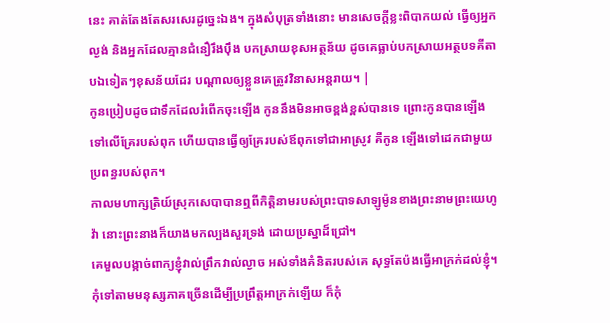នេះ គាត់តែងតែសរសេរដូច្នេះឯង។ ក្នុងសំបុត្រទាំងនោះ មានសេចក្ដីខ្លះពិបាកយល់ ធ្វើឲ្យអ្នកល្ងង់ និងអ្នកដែលគ្មានជំនឿរឹងប៉ឹង បកស្រាយខុសអត្ថន័យ ដូចគេធ្លាប់បកស្រាយអត្ថបទគីតាបឯទៀតៗខុសន័យដែរ បណ្ដាលឲ្យខ្លួនគេត្រូវវិនាសអន្ដរាយ។ |
កូនប្រៀបដូចជាទឹកដែលរំពើកចុះឡើង កូននឹងមិនអាចខ្ពង់ខ្ពស់បានទេ ព្រោះកូនបានឡើងទៅលើគ្រែរបស់ពុក ហើយបានធ្វើឲ្យគ្រែរបស់ឪពុកទៅជាអាស្រូវ គឺកូន ឡើងទៅដេកជាមួយប្រពន្ធរបស់ពុក។
កាលមហាក្សត្រិយ៍ស្រុកសេបាបានឮពីកិត្តិនាមរបស់ព្រះបាទសាឡូម៉ូនខាងព្រះនាមព្រះយេហូវ៉ា នោះព្រះនាងក៏យាងមកល្បងសួរទ្រង់ ដោយប្រស្នាដ៏ជ្រៅ។
គេមួលបង្កាច់ពាក្យខ្ញុំវាល់ព្រឹកវាល់ល្ងាច អស់ទាំងគំនិតរបស់គេ សុទ្ធតែប៉ងធ្វើអាក្រក់ដល់ខ្ញុំ។
កុំទៅតាមមនុស្សភាគច្រើនដើម្បីប្រព្រឹត្តអាក្រក់ឡើយ ក៏កុំ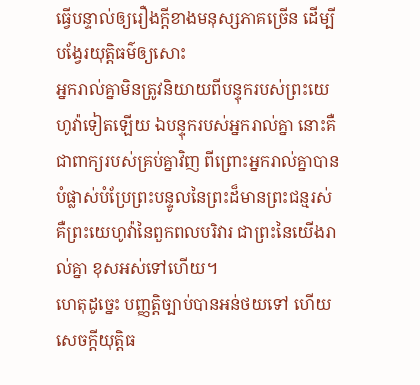ធ្វើបន្ទាល់ឲ្យរឿងក្តីខាងមនុស្សភាគច្រើន ដើម្បីបង្វែរយុត្តិធម៌ឲ្យសោះ
អ្នករាល់គ្នាមិនត្រូវនិយាយពីបន្ទុករបស់ព្រះយេហូវ៉ាទៀតឡើយ ឯបន្ទុករបស់អ្នករាល់គ្នា នោះគឺជាពាក្យរបស់គ្រប់គ្នាវិញ ពីព្រោះអ្នករាល់គ្នាបានបំផ្លាស់បំប្រែព្រះបន្ទូលនៃព្រះដ៏មានព្រះជន្មរស់ គឺព្រះយេហូវ៉ានៃពួកពលបរិវារ ជាព្រះនៃយើងរាល់គ្នា ខុសអស់ទៅហើយ។
ហេតុដូច្នេះ បញ្ញត្តិច្បាប់បានអន់ថយទៅ ហើយសេចក្ដីយុត្តិធ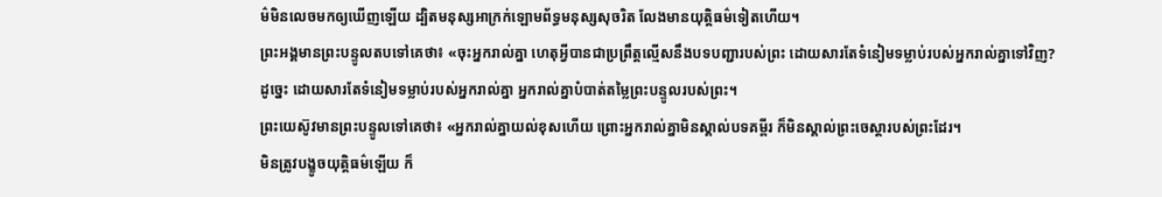ម៌មិនលេចមកឲ្យឃើញឡើយ ដ្បិតមនុស្សអាក្រក់ឡោមព័ទ្ធមនុស្សសុចរិត លែងមានយុត្តិធម៌ទៀតហើយ។
ព្រះអង្គមានព្រះបន្ទូលតបទៅគេថា៖ «ចុះអ្នករាល់គ្នា ហេតុអ្វីបានជាប្រព្រឹត្តល្មើសនឹងបទបញ្ជារបស់ព្រះ ដោយសារតែទំនៀមទម្លាប់របស់អ្នករាល់គ្នាទៅវិញ?
ដូច្នេះ ដោយសារតែទំនៀមទម្លាប់របស់អ្នករាល់គ្នា អ្នករាល់គ្នាបំបាត់តម្លៃព្រះបន្ទូលរបស់ព្រះ។
ព្រះយេស៊ូវមានព្រះបន្ទូលទៅគេថា៖ «អ្នករាល់គ្នាយល់ខុសហើយ ព្រោះអ្នករាល់គ្នាមិនស្គាល់បទគម្ពីរ ក៏មិនស្គាល់ព្រះចេស្តារបស់ព្រះដែរ។
មិនត្រូវបង្ខូចយុត្តិធម៌ឡើយ ក៏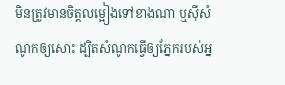មិនត្រូវមានចិត្តលម្អៀងទៅខាងណា ឬស៊ីសំណូកឲ្យសោះ ដ្បិតសំណូកធ្វើឲ្យភ្នែករបស់អ្ន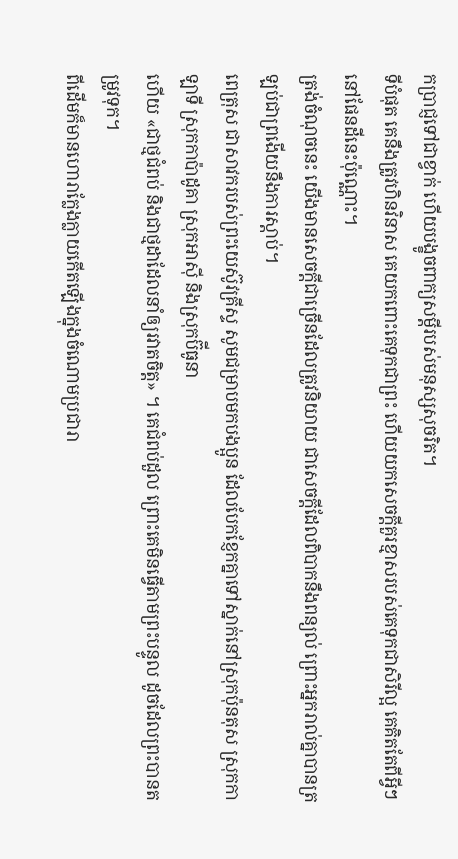កប្រាជ្ញទៅជាខ្វាក់ ហើយបង្ខូចពាក្យសម្ដីរបស់មនុស្សសុចរិត។
ទីបំផុត គេនឹងត្រូវហិនវិនាស គេយកពោះគេទុកជាព្រះ ហើយយកសេចក្ដីគួរខ្មាសរបស់គេទុកជាសិរីល្អ គេគិតតែពីអ្វីៗនៅផែនដីនេះប៉ុណ្ណោះ។
ត្រង់ចំណុចនេះ យើងមានសេចក្ដីជាច្រើនដែលត្រូវនិយាយ ជាសេចក្ដីដែលពិបាកនឹងពន្យល់ ព្រោះអ្នករាល់គ្នាបានត្រឡប់ជាព្រងើយនឹងការស្ដាប់។
ពេត្រុស ជាសាវករបស់ព្រះយេស៊ូវគ្រីស្ទ សូមជម្រាបមកបងប្អូន ដែលបែកខ្ញែកគ្នាទៅស្នាក់នៅស្រុកប៉ុនតុស ស្រុកកាឡាទី ស្រុកកាប៉ាដូគា ស្រុកអាស៊ី និងស្រុកប៊ីធូនា
ហើយ «ជាថ្មជំពប់ និងជាថ្មដាដែលនាំឲ្យរវាតចិត្ត» ។ គេជំពប់ដួល ព្រោះគេមិនធ្វើតាមព្រះបន្ទូល ដូចដែលព្រះបានតម្រូវទុក។
ពីដើមក៏មានហោរាក្លែងក្លាយកើតឡើងក្នុងចំណោមប្រជារា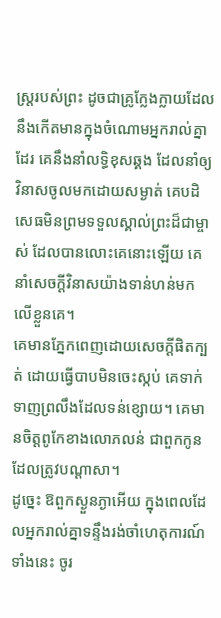ស្ត្ររបស់ព្រះ ដូចជាគ្រូក្លែងក្លាយដែលនឹងកើតមានក្នុងចំណោមអ្នករាល់គ្នាដែរ គេនឹងនាំលទ្ធិខុសឆ្គង ដែលនាំឲ្យវិនាសចូលមកដោយសម្ងាត់ គេបដិសេធមិនព្រមទទួលស្គាល់ព្រះដ៏ជាម្ចាស់ ដែលបានលោះគេនោះឡើយ គេនាំសេចក្ដីវិនាសយ៉ាងទាន់ហន់មកលើខ្លួនគេ។
គេមានភ្នែកពេញដោយសេចក្តីផិតក្បត់ ដោយធ្វើបាបមិនចេះស្កប់ គេទាក់ទាញព្រលឹងដែលទន់ខ្សោយ។ គេមានចិត្តពូកែខាងលោភលន់ ជាពួកកូនដែលត្រូវបណ្ដាសា។
ដូច្នេះ ឱពួកស្ងួនភ្ងាអើយ ក្នុងពេលដែលអ្នករាល់គ្នាទន្ទឹងរង់ចាំហេតុការណ៍ទាំងនេះ ចូរ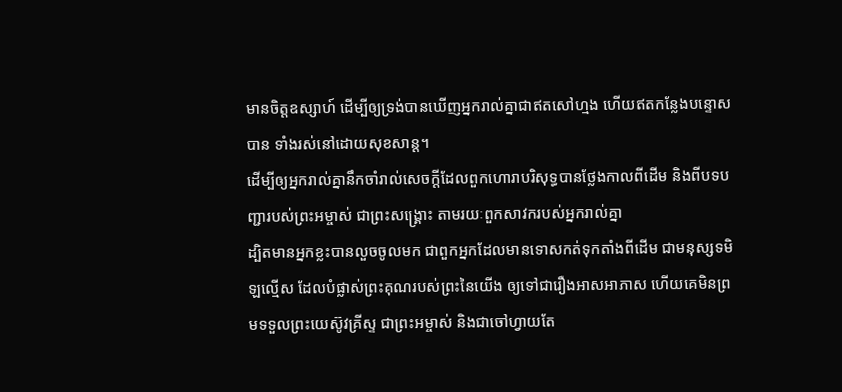មានចិត្តឧស្សាហ៍ ដើម្បីឲ្យទ្រង់បានឃើញអ្នករាល់គ្នាជាឥតសៅហ្មង ហើយឥតកន្លែងបន្ទោសបាន ទាំងរស់នៅដោយសុខសាន្ត។
ដើម្បីឲ្យអ្នករាល់គ្នានឹកចាំរាល់សេចក្ដីដែលពួកហោរាបរិសុទ្ធបានថ្លែងកាលពីដើម និងពីបទបញ្ជារបស់ព្រះអម្ចាស់ ជាព្រះសង្គ្រោះ តាមរយៈពួកសាវករបស់អ្នករាល់គ្នា
ដ្បិតមានអ្នកខ្លះបានលួចចូលមក ជាពួកអ្នកដែលមានទោសកត់ទុកតាំងពីដើម ជាមនុស្សទមិឡល្មើស ដែលបំផ្លាស់ព្រះគុណរបស់ព្រះនៃយើង ឲ្យទៅជារឿងអាសអាភាស ហើយគេមិនព្រមទទួលព្រះយេស៊ូវគ្រីស្ទ ជាព្រះអម្ចាស់ និងជាចៅហ្វាយតែ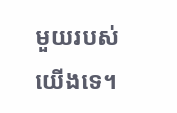មួយរបស់យើងទេ។